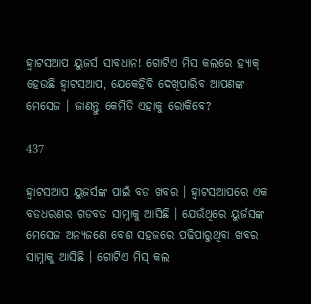ହ୍ୱାଟସଆପ ୟୁଜର୍ସ ସାବଧାନ! ଗୋଟିଏ ମିସ କଲରେ ହ୍ୟାକ୍ ହେଉଛି ହ୍ୱାଟସଆପ, ଯେକେହିବି ଦେଖିପାରିବ ଆପଣଙ୍କ ମେସେଜ । ଜାଣନ୍ତୁ କେମିତି ଏହାକୁ ରୋକିବେ?

437

ହ୍ୱାଟସଆପ ୟୁଜର୍ସଙ୍କ ପାଇଁ ବଡ ଖବର । ହ୍ୱାଟସଆପରେ ଏକ ବଡଧରଣର ଗଡବଡ ସାମ୍ନାକୁ ଆସିଛି । ଯେଉଁଥିରେ ୟୁର୍ଜସଙ୍କ ମେସେଜ ଅନ୍ୟଜଣେ ବେଶ ସହଜରେ ପଢିପାରୁଥିବା ଖବର ସାମ୍ନାକୁ ଆସିଛି । ଗୋଟିଏ ମିସ୍ କଲ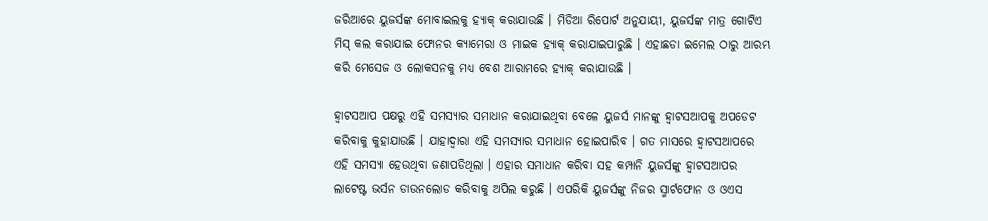ଜରିଆରେ ୟୁଜର୍ସଙ୍କ ମୋବାଇଲକୁ ହ୍ୟାକ୍ କରାଯାଉଛି । ମିଡିଆ ରିପୋର୍ଟ ଅନୁଯାୟୀ, ୟୁଜର୍ସଙ୍କ ମାତ୍ର ଗୋଟିଏ ମିସ୍ କଲ କରାଯାଇ ଫୋନର କ୍ୟାମେରା ଓ ମାଇକ ହ୍ୟାକ୍ କରାଯାଇପାରୁଛି । ଏହାଛଡା ଇମେଲ ଠାରୁ ଆରମ୍ଭ କରି ମେସେଜ ଓ ଲୋକସନକୁ ମଧ୍ୟ ବେଶ ଆରାମରେ ହ୍ୟାକ୍ କରାଯାଉଛି ।

ହ୍ୱାଟସଆପ ପକ୍ଷରୁ ଏହି ସମସ୍ୟାର ସମାଧାନ କରାଯାଇଥିବା ବେଳେ ୟୁଜର୍ସ ମାନଙ୍କୁ ହ୍ୱାଟସଆପକୁ ଅପଡେଟ କରିବାକୁ କୁହାଯାଉଛି । ଯାହାଦ୍ୱାରା ଏହି ସମସ୍ୟାର ସମାଧାନ ହୋଇପାରିବ । ଗତ ମାସରେ ହ୍ୱାଟସଆପରେ ଏହି ସମସ୍ୟା ହେଉଥିବା ଜଣାପଡିଥିଲା । ଏହାର ସମାଧାନ କରିବା ସହ କମ୍ପାନି ୟୁଜର୍ସଙ୍କୁ ହ୍ୱାଟସଆପର ଲାଟେଷ୍ଟ ଭର୍ସନ ଡାଉନଲୋଡ କରିବାକୁ ଅପିଲ କରୁଛି । ଏପରିକି ୟୁଜର୍ସଙ୍କୁ ନିଜର ସ୍ମାର୍ଟଫୋନ ଓ ଓଏସ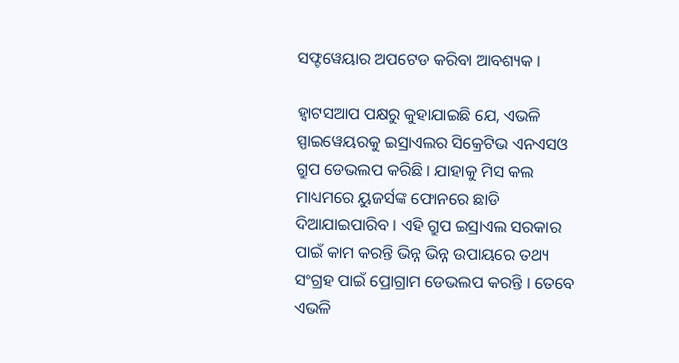ସଫ୍ଟୱେୟାର ଅପଟେଡ କରିବା ଆବଶ୍ୟକ ।

ହ୍ୱାଟସଆପ ପକ୍ଷରୁ କୁହାଯାଇଛି ଯେ, ଏଭଳି ସ୍ପାଇୱେୟରକୁ ଇସ୍ରାଏଲର ସିକ୍ରେଟିଭ ଏନଏସଓ ଗ୍ରୁପ ଡେଭଲପ କରିଛି । ଯାହାକୁ ମିସ କଲ ମାଧ୍ୟମରେ ୟୁଜର୍ସଙ୍କ ଫୋନରେ ଛାଡି ଦିଆଯାଇପାରିବ । ଏହି ଗ୍ରୁପ ଇସ୍ରାଏଲ ସରକାର ପାଇଁ କାମ କରନ୍ତି ଭିନ୍ନ ଭିନ୍ନ ଉପାୟରେ ତଥ୍ୟ ସଂଗ୍ରହ ପାଇଁ ପ୍ରୋଗ୍ରାମ ଡେଭଲପ କରନ୍ତି । ତେବେ ଏଭଳି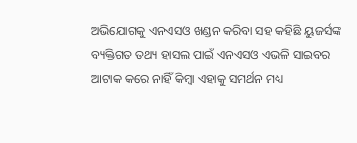ଅଭିଯୋଗକୁ ଏନଏସଓ ଖଣ୍ଡନ କରିବା ସହ କହିଛି ୟୁଜର୍ସଙ୍କ ବ୍ୟକ୍ତିଗତ ତଥ୍ୟ ହାସଲ ପାଇଁ ଏନଏସଓ ଏଭଳି ସାଇବର ଆଟାକ କରେ ନାହିଁ କିମ୍ବା ଏହାକୁ ସମର୍ଥନ ମଧ୍ୟ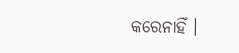କରେନାହିଁ ।